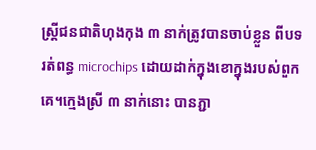ស្ត្រីជនជាតិហុងកុង ៣ នាក់ត្រូវបានចាប់ខ្លួន ពីបទ រត់ពន្ធ microchips ដោយដាក់ក្នុងខោក្នុងរបស់ពួកគេ។ក្មេងស្រី ៣ នាក់នោះ បានភ្ជា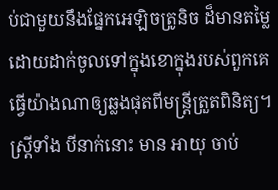ប់ជាមួយនឹងផ្នែកអេឡិចត្រូនិច ដ៏មានតម្លៃ ដោយដាក់ចូលទៅក្នុងខោក្នុងរបស់ពួកគេ ធ្វើយ៉ាងណាឲ្យឆ្លងផុតពីមន្ត្រីត្រួតពិនិត្យ។
ស្ត្រីទាំង បីនាក់នោះ មាន អាយុ ចាប់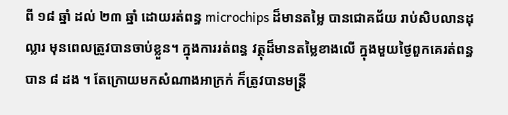ពី ១៨ ឆ្នាំ ដល់ ២៣ ឆ្នាំ ដោយរត់ពន្ធ microchips ដ៏មានតម្លៃ បានជោគជ័យ រាប់សិបលានដុល្លារ មុនពេលត្រូវបានចាប់ខ្លួន។ ក្នុងការរត់ពន្ធ វត្ថុដ៏មានតម្លៃខាងលើ ក្នុងមួយថ្ងៃពួកគេរត់ពន្ធបាន ៨ ដង ។ តែក្រោយមកសំណាងអាក្រក់ ក៏ត្រូវបានមន្ត្រី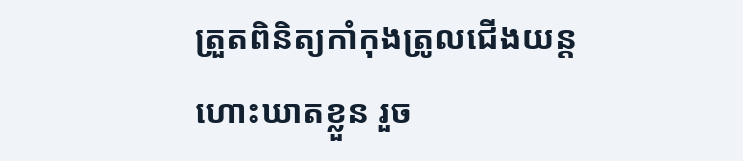ត្រួតពិនិត្យកាំកុងត្រូលជើងយន្តហោះឃាតខ្លួន រួច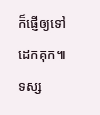ក៏ផ្ញើឲ្យទៅដេកគុក៕
ទស្ស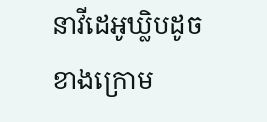នាវីដេអូឃ្លិបដូចខាងក្រោម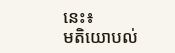នេះ៖
មតិយោបល់